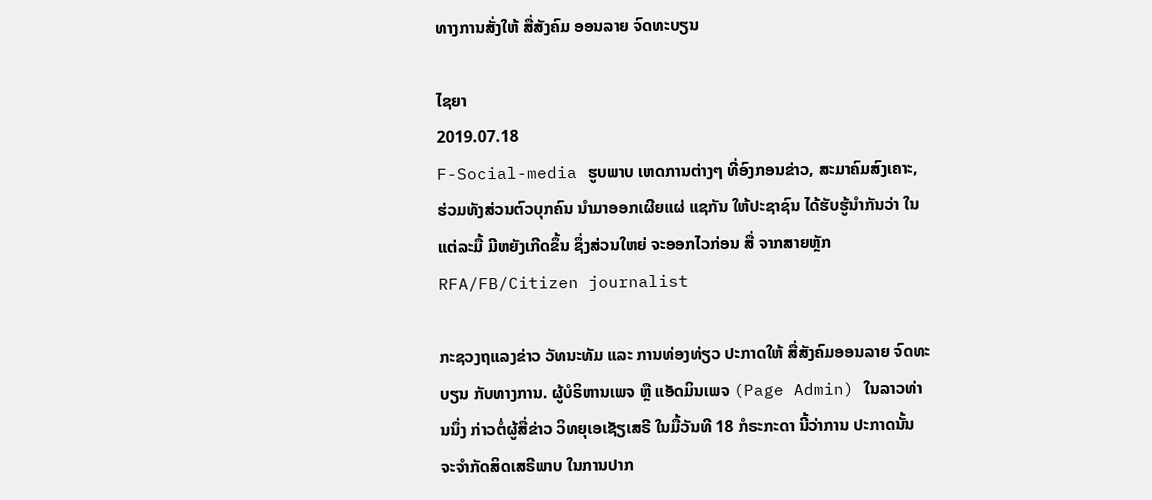ທາງການສັ່ງໃຫ້ ສື່ສັງຄົມ ອອນລາຍ ຈົດທະບຽນ

ໄຊຍາ
2019.07.18
F-Social-media ຮູບພາບ ເຫດການຕ່າງໆ ທີ່ອົງກອນຂ່າວ, ສະມາຄົມສົງເຄາະ, ຮ່ວມທັງສ່ວນຕົວບຸກຄົນ ນໍາມາອອກເຜີຍແຜ່ ແຊກັນ ໃຫ້ປະຊາຊົນ ໄດ້ຮັບຮູ້ນໍາກັນວ່າ ໃນແຕ່ລະມື້ ມີຫຍັງເກີດຂຶ້ນ ຊຶ່ງສ່ວນໃຫຍ່ ຈະອອກໄວກ່ອນ ສື່ ຈາກສາຍຫຼັກ
RFA/FB/Citizen journalist

ກະຊວງຖແລງຂ່າວ ວັທນະທັມ ແລະ ການທ່ອງທ່ຽວ ປະກາດໃຫ້ ສື່ສັງຄົມອອນລາຍ ຈົດທະບຽນ ກັບທາງການ. ຜູ້ບໍຣິຫານເພຈ ຫຼື ແອັດມິນເພຈ (Page Admin) ໃນລາວທ່ານນຶ່ງ ກ່າວຕໍ່ຜູ້ສື່ຂ່າວ ວິທຍຸເອເຊັຽເສຣີ ໃນມື້ວັນທີ 18 ກໍຣະກະດາ ນີ້ວ່າການ ປະກາດນັ້ນ ຈະຈຳກັດສິດເສຣີພາບ ໃນການປາກ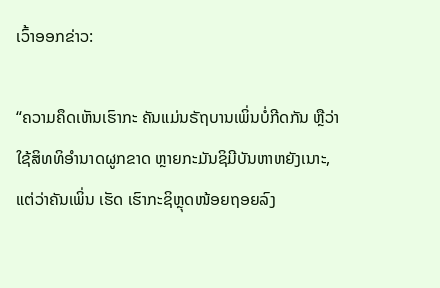ເວົ້າອອກຂ່າວ:

“ຄວາມຄຶດເຫັນເຮົາກະ ຄັນແມ່ນຣັຖບານເພິ່ນບໍ່ກີດກັນ ຫຼືວ່າໃຊ້ສິທທິອຳນາດຜູກຂາດ ຫຼາຍກະມັນຊິມີບັນຫາຫຍັງເນາະ, ແຕ່ວ່າຄັນເພິ່ນ ເຮັດ ເຮົາກະຊິຫຼຸດໜ້ອຍຖອຍລົງ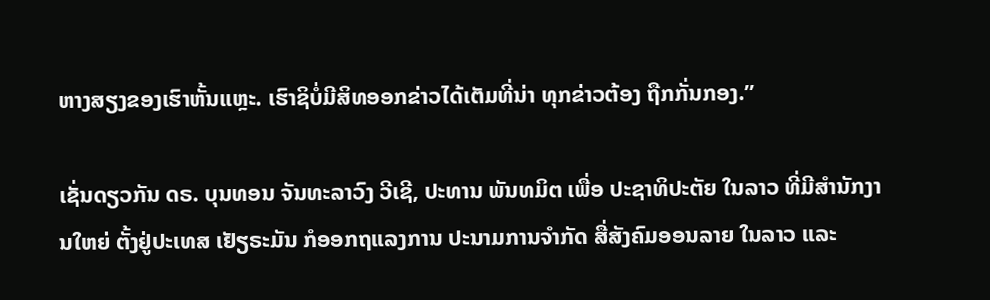ຫາງສຽງຂອງເຮົາຫັ້ນແຫຼະ. ເຮົາຊິບໍ່ມີສິທອອກຂ່າວໄດ້ເຕັມທີ່ນ່າ ທຸກຂ່າວຕ້ອງ ຖືກກັ່ນກອງ.”

ເຊັ່ນດຽວກັນ ດຣ. ບຸນທອນ ຈັນທະລາວົງ ວີເຊີ, ປະທານ ພັນທມິຕ ເພື່ອ ປະຊາທິປະຕັຍ ໃນລາວ ທີ່ມີສຳນັກງານໃຫຍ່ ຕັ້ງຢູ່ປະເທສ ເຢັຽຣະມັນ ກໍອອກຖແລງການ ປະນາມການຈຳກັດ ສື່ສັງຄົມອອນລາຍ ໃນລາວ ແລະ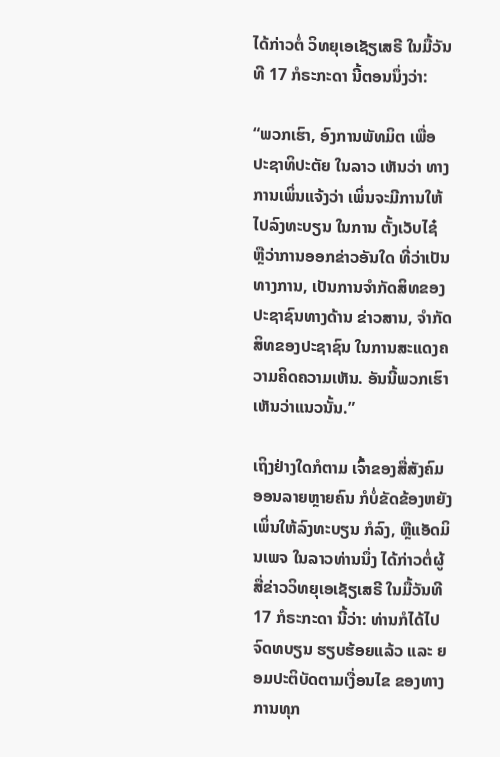ໄດ້ກ່າວຕໍ່ ວິທຍຸເອເຊັຽເສຣີ ໃນມື້ວັນທີ 17 ກໍຣະກະດາ ນີ້ຕອນນຶ່ງວ່າ:

“ພວກເຮົາ, ອົງການພັທມິຕ ເພື່ອ ປະຊາທິປະຕັຍ ໃນລາວ ເຫັນວ່າ ທາງການເພິ່ນແຈ້ງວ່າ ເພິ່ນຈະມີການໃຫ້ໄປລົງທະບຽນ ໃນການ ຕັ້ງເວັບໄຊ໋ ຫຼືວ່າການອອກຂ່າວອັນໃດ ທີ່ວ່າເປັນທາງການ, ເປັນການຈຳກັດສິທຂອງ ປະຊາຊົນທາງດ້ານ ຂ່າວສານ, ຈຳກັດສິທຂອງປະຊາຊົນ ໃນການສະແດງຄວາມຄິດຄວາມເຫັນ. ອັນນີ້ພວກເຮົາເຫັນວ່າແນວນັ້ນ.”

ເຖິງຢ່າງໃດກໍຕາມ ເຈົ້າຂອງສື່ສັງຄົມອອນລາຍຫຼາຍຄົນ ກໍບໍ່ຂັດຂ້ອງຫຍັງ ເພິ່ນໃຫ້ລົງທະບຽນ ກໍລົງ, ຫຼືແອັດມິນເພຈ ໃນລາວທ່ານນຶ່ງ ໄດ້ກ່າວຕໍ່ຜູ້ສື່ຂ່າວວິທຍຸເອເຊັຽເສຣີ ໃນມື້ວັນທີ 17 ກໍຣະກະດາ ນີ້ວ່າ: ທ່ານກໍໄດ້ໄປຈົດທບຽນ ຮຽບຮ້ອຍແລ້ວ ແລະ ຍອມປະຕິບັດຕາມເງື່ອນໄຂ ຂອງທາງການທຸກ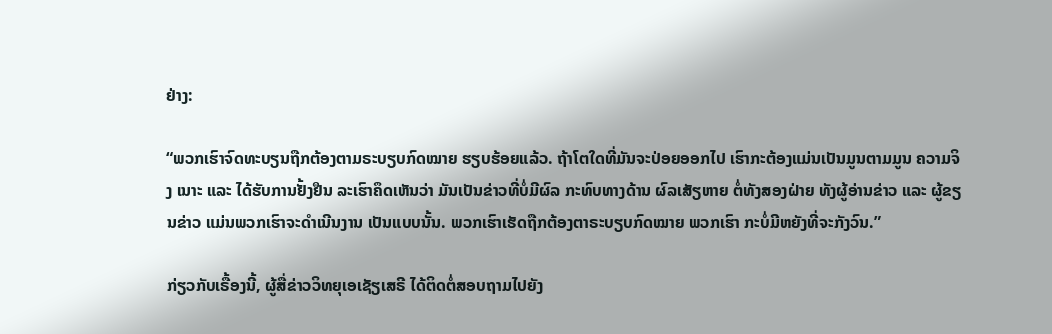ຢ່າງ:

“ພວກເຮົາຈົດທະບຽນຖືກຕ້ອງຕາມຣະບຽບກົດໝາຍ ຮຽບຮ້ອຍແລ້ວ. ຖ້າໂຕໃດທີ່ມັນຈະປ່ອຍອອກໄປ ເຮົາກະຕ້ອງແມ່ນເປັນມູນຕາມມູນ ຄວາມຈິງ ເນາະ ແລະ ໄດ້ຮັບການຢັ້ງຢືນ ລະເຮົາຄຶດເຫັນວ່າ ມັນເປັນຂ່າວທີ່ບໍ່ມີຜົລ ກະທົບທາງດ້ານ ຜົລເສັຽຫາຍ ຕໍ່ທັງສອງຝ່າຍ ທັງຜູ້ອ່ານຂ່າວ ແລະ ຜູ້ຂຽນຂ່າວ ແມ່ນພວກເຮົາຈະດຳເນີນງານ ເປັນແບບນັ້ນ. ພວກເຮົາເຮັດຖືກຕ້ອງຕາຣະບຽບກົດໝາຍ ພວກເຮົາ ກະບໍ່ມີຫຍັງທີ່ຈະກັງວົນ.”

ກ່ຽວກັບເຣື້ອງນີ້, ຜູ້ສື່ຂ່າວວິທຍຸເອເຊັຽເສຣີ ໄດ້ຕິດຕໍ່ສອບຖາມໄປຍັງ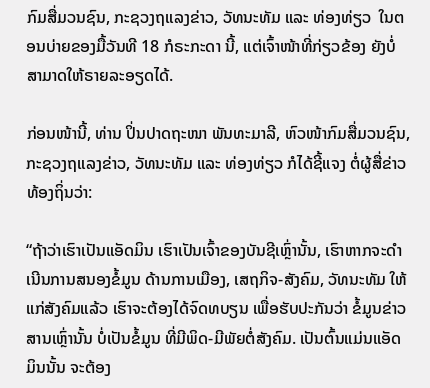ກົມສື່ມວນຊົນ, ກະຊວງຖແລງຂ່າວ, ວັທນະທັມ ແລະ ທ່ອງທ່ຽວ  ໃນຕອນບ່າຍຂອງມື້ວັນທີ 18 ກໍຣະກະດາ ນີ້, ແຕ່ເຈົ້າໜ້າທີ່ກ່ຽວຂ້ອງ ຍັງບໍ່ສາມາດໃຫ້ຣາຍລະອຽດໄດ້.

ກ່ອນໜ້ານີ້, ທ່ານ ປິ່ນປາດຖະໜາ ພັນທະມາລີ, ຫົວໜ້າກົມສື່ມວນຊົນ, ກະຊວງຖແລງຂ່າວ, ວັທນະທັມ ແລະ ທ່ອງທ່ຽວ ກໍໄດ້ຊີ້ແຈງ ຕໍ່ຜູ້ສື່ຂ່າວທ້ອງຖິ່ນວ່າ:

“ຖ້າວ່າເຮົາເປັນແອັດມິນ ເຮົາເປັນເຈົ້າຂອງບັນຊີເຫຼົ່ານັ້ນ, ເຮົາຫາກຈະດຳເນີນການສນອງຂໍ້ມູນ ດ້ານການເມືອງ, ເສຖກິຈ-ສັງຄົມ, ວັທນະທັມ ໃຫ້ແກ່ສັງຄົມແລ້ວ ເຮົາຈະຕ້ອງໄດ້ຈົດທບຽນ ເພື່ອຮັບປະກັນວ່າ ຂໍ້ມູນຂ່າວສານເຫຼົ່ານັ້ນ ບໍ່ເປັນຂໍ້ມູນ ທີ່ມີພິດ-ມີພັຍຕໍ່ສັງຄົມ. ເປັນຕົ້ນແມ່ນແອັດມິນນັ້ນ ຈະຕ້ອງ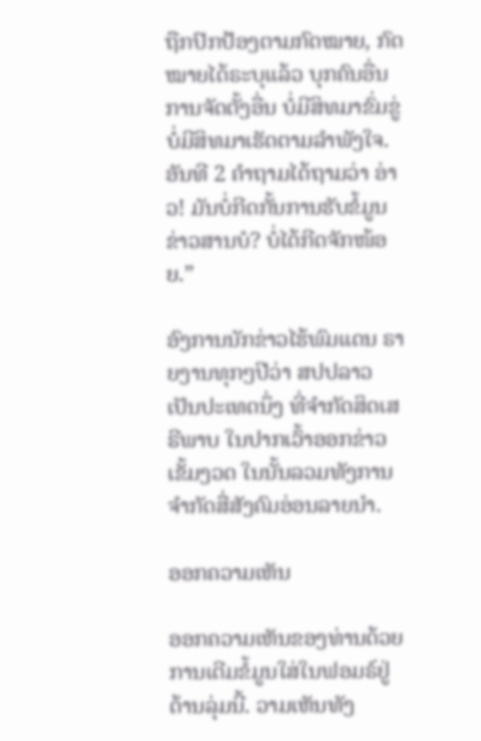ຖືກປົກປ້ອງຕາມກົດໝາຍ, ກົດໝາຍໄດ້ຣະບຸແລ້ວ ບຸກຄົນອື່ນ ການຈັດຕັ້ງອື່ນ ບໍ່ມີສິທມາຂົ່ມຂູ່ ບໍ່ມີສິທມາເຮັດຕາມລຳພັງໃຈ. ອັນທີ 2 ຄຳຖາມໄດ້ຖາມວ່າ ອ່າວ! ມັນບໍ່ກີດກັ້ນການຮັບຂໍ້ມູນຂ່າວສານບໍ? ບໍ່ໄດ້ກີດຈັກໜ້ອຍ.”

ອົງການນັກຂ່າວໄຮ້ພົມແດນ ຣາຍງານທຸກໆປີວ່າ ສປປລາວ ເປັນປະເທດນຶ່ງ ທີ່ຈຳກັດສິດເສຣີພາບ ໃນປາກເວົ້າອອກຂ່າວເຂັ້ມງວດ ໃນນັ້ນລວມທັງການ ຈຳກັດສື່ສັງຄົມອ່ອນລາຍນຳ.

ອອກຄວາມເຫັນ

ອອກຄວາມເຫັນຂອງທ່ານດ້ວຍການເຕີມຂໍ້ມູນໃສ່ໃນຟອມຣ໌ຢູ່ດ້ານລຸ່ມນີ້. ວາມເຫັນທັງ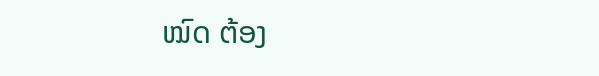ໝົດ ຕ້ອງ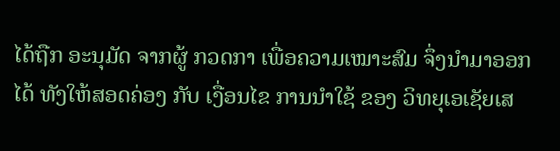ໄດ້ຖືກ ອະນຸມັດ ຈາກຜູ້ ກວດກາ ເພື່ອຄວາມເໝາະສົມ ຈຶ່ງນໍາມາອອກໄດ້ ທັງໃຫ້ສອດຄ່ອງ ກັບ ເງື່ອນໄຂ ການນຳໃຊ້ ຂອງ ວິທຍຸເອເຊັຍເສ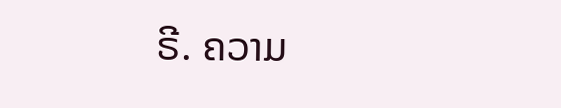ຣີ. ຄວາມ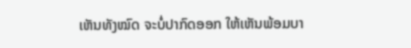ເຫັນທັງໝົດ ຈະບໍ່ປາກົດອອກ ໃຫ້ເຫັນພ້ອມບາ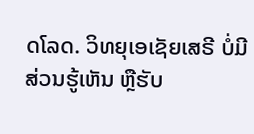ດໂລດ. ວິທຍຸເອເຊັຍເສຣີ ບໍ່ມີສ່ວນຮູ້ເຫັນ ຫຼືຮັບ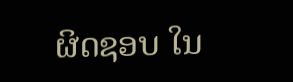ຜິດຊອບ ໃນ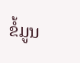ຂໍ້ມູນ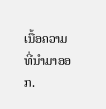ເນື້ອຄວາມ ທີ່ນໍາມາອອກ.